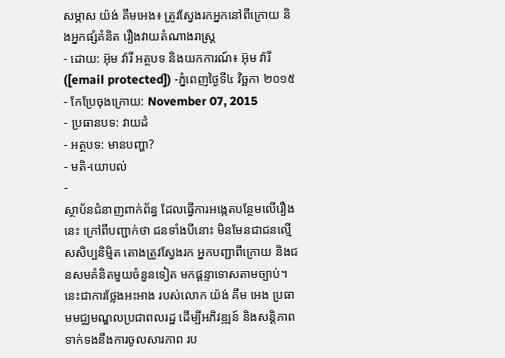សម្ភាស យ៉ង់ គឹមអេង៖ ត្រូវស្វែងរកអ្នកនៅពីក្រោយ និងអ្នកផ្សំគំនិត រឿងវាយតំណាងរាស្ត្រ
- ដោយ: អ៊ុម វ៉ារី អត្ថបទ និងយកការណ៍៖ អ៊ុម វ៉ារី ([email protected]) -ភ្នំពេញថ្ងៃទី៤ វិច្ឆកា ២០១៥
- កែប្រែចុងក្រោយ: November 07, 2015
- ប្រធានបទ: វាយដំ
- អត្ថបទ: មានបញ្ហា?
- មតិ-យោបល់
-
ស្ថាប័នជំនាញពាក់ព័ន្ធ ដែលធ្វើការអង្កេតបន្ថែមលើរឿងនេះ ក្រៅពីបញ្ជាក់ថា ជនទាំងបីនោះ មិនមែនជាជនល្មើសសិប្បនិមិ្មត តោងត្រូវស្វែងរក អ្នកបញ្ជាពីក្រោយ និងជនសមគំនិតមួយចំនួនទៀត មកផ្តន្ទាទោសតាមច្បាប់។ នេះជាការថ្លែងអះអាង របស់លោក យ៉ង់ គឹម អេង ប្រធាមមជ្ឈមណ្ឌលប្រជាពលរដ្ឋ ដើម្បីអភិវឌ្ឍន៍ និងសន្ដិភាព ទាក់ទងនឹងការចូលសារភាព រប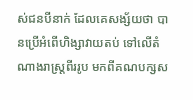ស់ជនបីនាក់ ដែលគេសង្ស័យថា បានប្រើអំពើហិង្សាវាយតប់ ទៅលើតំណាងរាស្ត្រពីររូប មកពីគណបក្សស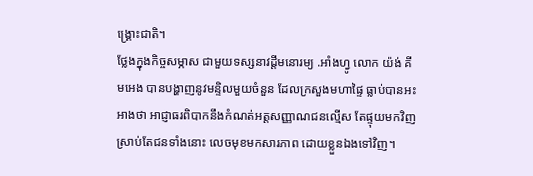ង្គ្រោះជាតិ។
ថ្លែងក្នុងកិច្ចសម្ភាស ជាមួយទស្សនាវដ្តីមនោរម្យ .អាំងហ្វូ លោក យ៉ង់ គីមអេង បានបង្ហាញនូវមន្ទិលមួយចំនួន ដែលក្រសួងមហាផ្ទៃ ធ្លាប់បានអះអាងថា អាជ្ញាធរពិបាកនឹងកំណត់អត្តសញ្ញាណជនល្មើស តែផ្ទុយមកវិញ ស្រាប់តែជនទាំងនោះ លេចមុខមកសារភាព ដោយខ្លួនឯងទៅវិញ។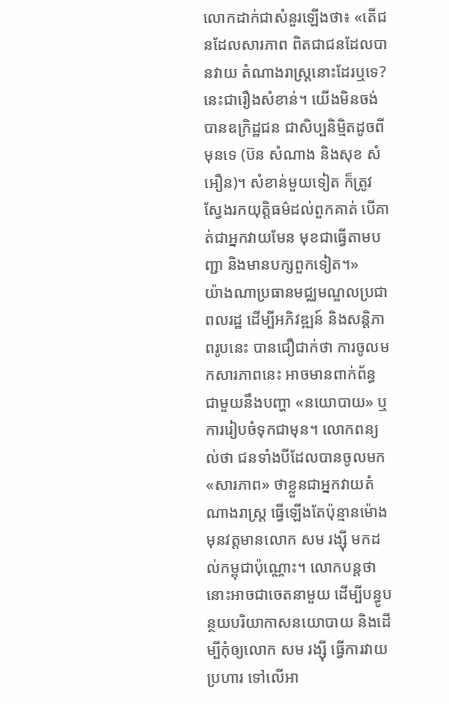លោកដាក់ជាសំនួរឡើងថា៖ «តើជនដែលសារភាព ពិតជាជនដែលបានវាយ តំណាងរាស្រ្តនោះដែរឬទេ? នេះជារឿងសំខាន់។ យើងមិនចង់បានឧក្រិដ្ឋជន ជាសិប្បនិមិ្មតដូចពីមុនទេ (ប៊ន សំណាង និងសុខ សំអឿន)។ សំខាន់មួយទៀត ក៏ត្រូវស្វែងរកយុត្តិធម៌ដល់ពួកគាត់ បើគាត់ជាអ្នកវាយមែន មុខជាធ្វើតាមបញ្ជា និងមានបក្សពួកទៀត។»
យ៉ាងណាប្រធានមជ្ឈមណ្ឌលប្រជាពលរដ្ឋ ដើម្បីអភិវឌ្ឍន៍ និងសន្ដិភាពរូបនេះ បានជឿជាក់ថា ការចូលមកសារភាពនេះ អាចមានពាក់ព័ន្ធ ជាមួយនឹងបញ្ហា «នយោបាយ» ឬការរៀបចំទុកជាមុន។ លោកពន្យល់ថា ជនទាំងបីដែលបានចូលមក«សារភាព» ថាខ្លួនជាអ្នកវាយតំណាងរាស្រ្ត ធ្វើឡើងតែប៉ុន្មានម៉ោង មុនវត្តមានលោក សម រង្ស៊ី មកដល់កម្ពុជាប៉ុណ្ណោះ។ លោកបន្តថា នោះអាចជាចេតនាមួយ ដើម្បីបន្ធូបន្ថយបរិយាកាសនយោបាយ និងដើម្បីកុំឲ្យលោក សម រង្ស៊ី ធ្វើការវាយប្រហារ ទៅលើអា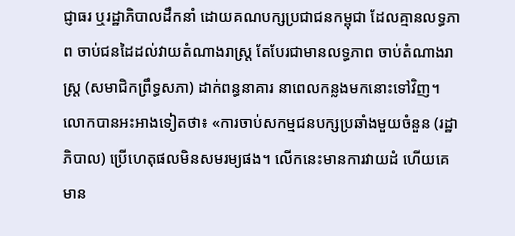ជ្ញាធរ ឬរដ្ឋាភិបាលដឹកនាំ ដោយគណបក្សប្រជាជនកម្ពុជា ដែលគ្មានលទ្ធភាព ចាប់ជនដៃដល់វាយតំណាងរាស្រ្ត តែបែរជាមានលទ្ធភាព ចាប់តំណាងរាស្រ្ត (សមាជិកព្រឹទ្ធសភា) ដាក់ពន្ធនាគារ នាពេលកន្លងមកនោះទៅវិញ។
លោកបានអះអាងទៀតថា៖ «ការចាប់សកម្មជនបក្សប្រឆាំងមួយចំនួន (រដ្ឋាភិបាល) ប្រើហេតុផលមិនសមរម្យផង។ លើកនេះមានការវាយដំ ហើយគេមាន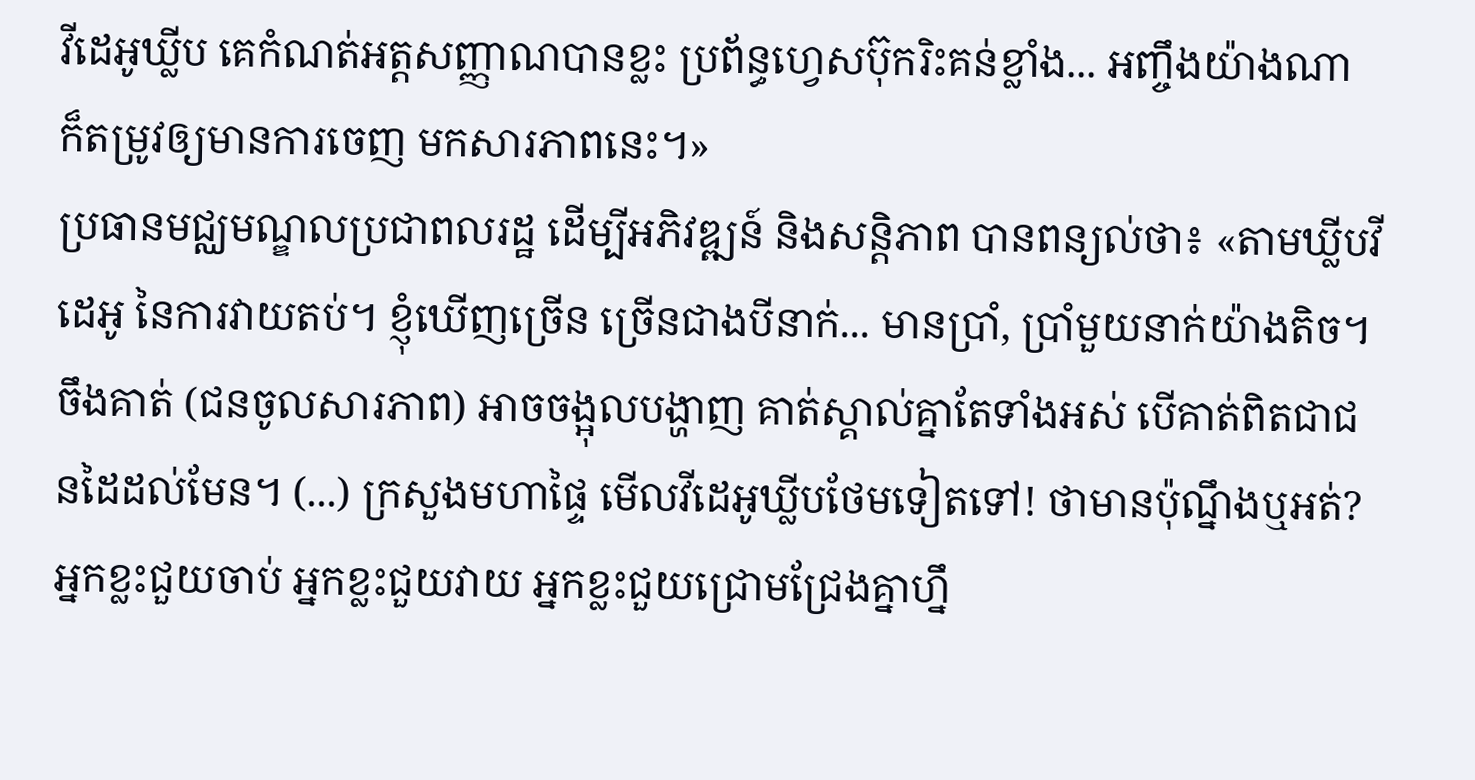វីដេអូឃ្លីប គេកំណត់អត្តសញ្ញាណបានខ្លះ ប្រព័ន្ធហ្វេសប៊ុករិះគន់ខ្លាំង... អញ្ចឹងយ៉ាងណា ក៏តម្រូវឲ្យមានការចេញ មកសារភាពនេះ។»
ប្រធានមជ្ឈមណ្ឌលប្រជាពលរដ្ឋ ដើម្បីអភិវឌ្ឍន៍ និងសន្តិភាព បានពន្យល់ថា៖ «តាមឃ្លីបវីដេអូ នៃការវាយតប់។ ខ្ញុំឃើញច្រើន ច្រើនជាងបីនាក់... មានប្រាំ, ប្រាំមួយនាក់យ៉ាងតិច។ ចឹងគាត់ (ជនចូលសារភាព) អាចចង្អុលបង្ហាញ គាត់ស្គាល់គ្នាតែទាំងអស់ បើគាត់ពិតជាជនដៃដល់មែន។ (...) ក្រសួងមហាផ្ទៃ មើលវីដេអូឃ្លីបថែមទៀតទៅ! ថាមានប៉ុណ្នឹងឬអត់? អ្នកខ្លះជួយចាប់ អ្នកខ្លះជួយវាយ អ្នកខ្លះជួយជ្រោមជ្រែងគ្នាហ្នឹ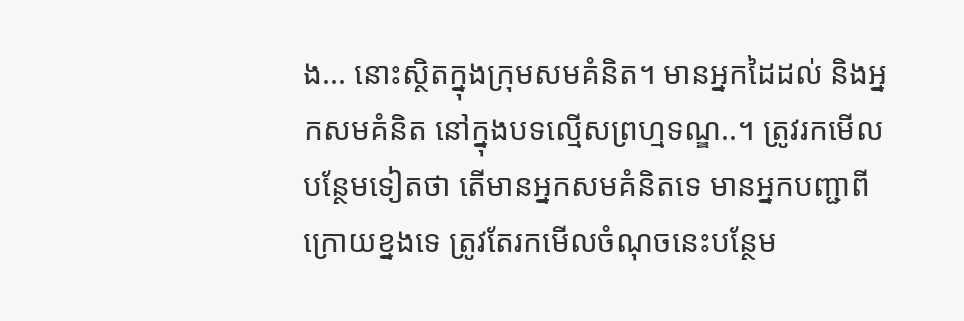ង... នោះស្ថិតក្នុងក្រុមសមគំនិត។ មានអ្នកដៃដល់ និងអ្នកសមគំនិត នៅក្នុងបទល្មើសព្រហ្មទណ្ឌ..។ ត្រូវរកមើលបន្ថែមទៀតថា តើមានអ្នកសមគំនិតទេ មានអ្នកបញ្ជាពីក្រោយខ្នងទេ ត្រូវតែរកមើលចំណុចនេះបន្ថែម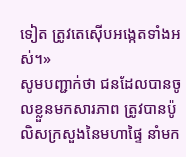ទៀត ត្រូវតេស៊ើបអង្កេតទាំងអស់។»
សូមបញ្ជាក់ថា ជនដែលបានចូលខ្លួនមកសារភាព ត្រូវបានប៉ូលិសក្រសួងនៃមហាផ្ទៃ នាំមក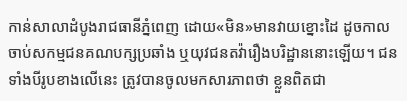កាន់សាលាដំបូងរាជធានីភ្នំពេញ ដោយ«មិន»មានវាយខ្នោះដៃ ដូចកាលចាប់សកម្មជនគណបក្សប្រឆាំង ឬយុវជនតវ៉ារឿងបរិដ្ឋាននោះឡើយ។ ជនទាំងបីរូបខាងលើនេះ ត្រូវបានចូលមកសារភាពថា ខ្លួនពិតជា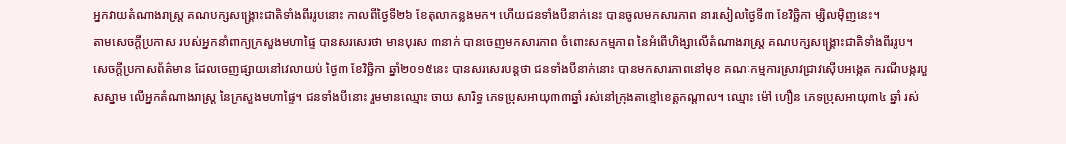អ្នកវាយតំណាងរាស្ត្រ គណបក្សសង្គ្រោះជាតិទាំងពីររូបនោះ កាលពីថ្ងៃទី២៦ ខែតុលាកន្លងមក។ ហើយជនទាំងបីនាក់នេះ បានចូលមកសារភាព នារសៀលថ្ងៃទី៣ ខែវិច្ឆិកា ម្សិលម៉ិញនេះ។
តាមសេចក្តីប្រកាស របស់អ្នកនាំពាក្យក្រសួងមហាផ្ទៃ បានសរសេរថា មានបុរស ៣នាក់ បានចេញមកសារភាព ចំពោះសកម្មភាព នៃអំពើហិង្សាលើតំណាងរាស្ត្រ គណបក្សសង្គ្រោះជាតិទាំងពីររូប។ សេចក្តីប្រកាសព័ត៌មាន ដែលចេញផ្សាយនៅវេលាយប់ ថ្ងៃ៣ ខែវិច្ឆិកា ឆ្នាំ២០១៥នេះ បានសរសេរបន្តថា ជនទាំងបីនាក់នោះ បានមកសារភាពនៅមុខ គណៈកម្មការស្រាវជ្រាវស៊ើបអង្កេត ករណីបង្ករបួសស្នាម លើអ្នកតំណាងរាស្ត្រ នៃក្រសួងមហាផ្ទៃ។ ជនទាំងបីនោះ រួមមានឈ្មោះ ចាយ សារិទ្ធ ភេទប្រុសអាយុ៣៣ឆ្នាំ រស់នៅក្រុងតាខ្មៅខេត្តកណ្តាល។ ឈ្មោះ ម៉ៅ ហឿន ភេទប្រុសអាយុ៣៤ ឆ្នាំ រស់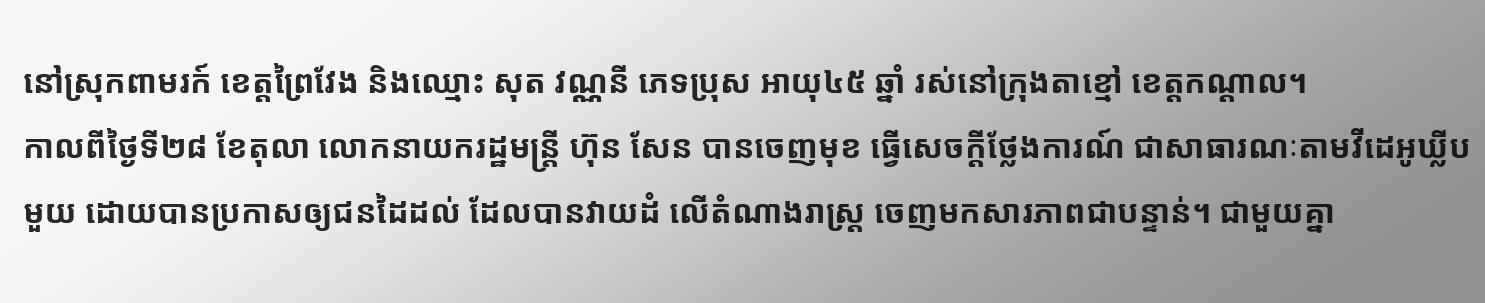នៅស្រុកពាមរក៍ ខេត្តព្រៃវែង និងឈ្មោះ សុត វណ្ណនី ភេទប្រុស អាយុ៤៥ ឆ្នាំ រស់នៅក្រុងតាខ្មៅ ខេត្តកណ្តាល។
កាលពីថ្ងៃទី២៨ ខែតុលា លោកនាយករដ្ឋមន្រ្តី ហ៊ុន សែន បានចេញមុខ ធ្វើសេចក្តីថ្លែងការណ៍ ជាសាធារណៈតាមវីដេអូឃ្លីបមួយ ដោយបានប្រកាសឲ្យជនដៃដល់ ដែលបានវាយដំ លើតំណាងរាស្រ្ត ចេញមកសារភាពជាបន្ទាន់។ ជាមួយគ្នា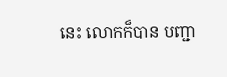នេះ លោកក៏បាន បញ្ជា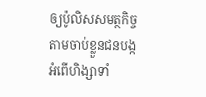ឲ្យប៉ូលិសសមត្ថកិច្ច តាមចាប់ខ្លួនជនបង្ក អំពើហិង្សាទាំ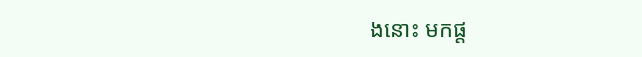ងនោះ មកផ្ត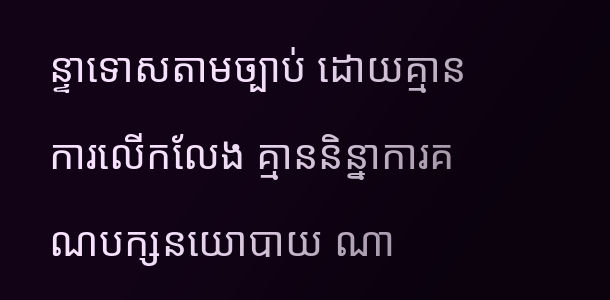ន្ទាទោសតាមច្បាប់ ដោយគ្មានការលើកលែង គ្មាននិន្នាការគណបក្សនយោបាយ ណា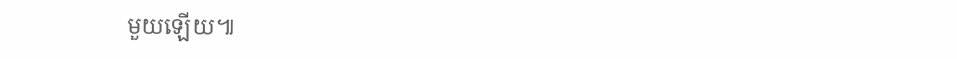មួយឡើយ៕